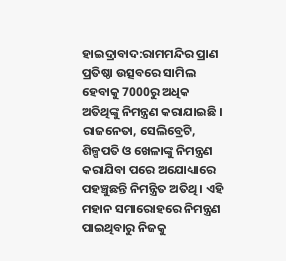ହାଇଦ୍ରାବାଦ:ରାମମନ୍ଦିର ପ୍ରାଣ ପ୍ରତିଷ୍ଠା ଉତ୍ସବରେ ସାମିଲ ହେବାକୁ 7000ରୁ ଅଧିକ ଅତିଥିଙ୍କୁ ନିମନ୍ତ୍ରଣ କରାଯାଇଛି । ରାଜନେତା, ସେଲିବ୍ରେଟି, ଶିଳ୍ପପତି ଓ ଖେଳାଙ୍କୁ ନିମନ୍ତ୍ରଣ କରାଯିବା ପରେ ଅଯୋଧ୍ୟାରେ ପହଞ୍ଚୁଛନ୍ତି ନିମନ୍ତ୍ରିତ ଅତିଥି । ଏହି ମହାନ ସମାରୋହରେ ନିମନ୍ତ୍ରଣ ପାଇଥିବାରୁ ନିଜକୁ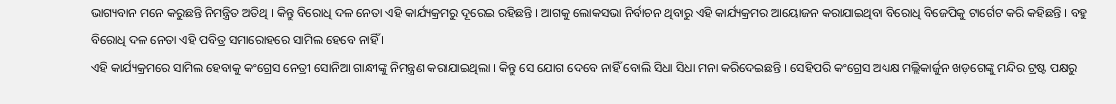ଭାଗ୍ୟବାନ ମନେ କରୁଛନ୍ତି ନିମନ୍ତ୍ରିତ ଅତିଥି । କିନ୍ତୁ ବିରୋଧି ଦଳ ନେତା ଏହି କାର୍ଯ୍ୟକ୍ରମରୁ ଦୂରେଇ ରହିଛନ୍ତି । ଆଗକୁ ଲୋକସଭା ନିର୍ବାଚନ ଥିବାରୁ ଏହି କାର୍ଯ୍ୟକ୍ରମର ଆୟୋଜନ କରାଯାଇଥିବା ବିରୋଧି ବିଜେପିକୁ ଟାର୍ଗେଟ କରି କହିଛନ୍ତି । ବହୁ ବିରୋଧି ଦଳ ନେତା ଏହି ପବିତ୍ର ସମାରୋହରେ ସାମିଲ ହେବେ ନାହିଁ ।
ଏହି କାର୍ଯ୍ୟକ୍ରମରେ ସାମିଲ ହେବାକୁ କଂଗ୍ରେସ ନେତ୍ରୀ ସୋନିଆ ଗାନ୍ଧୀଙ୍କୁ ନିମନ୍ତ୍ରଣ କରାଯାଇଥିଲା । କିନ୍ତୁ ସେ ଯୋଗ ଦେବେ ନାହିଁ ବୋଲି ସିଧା ସିଧା ମନା କରିଦେଇଛନ୍ତି । ସେହିପରି କଂଗ୍ରେସ ଅଧ୍ୟକ୍ଷ ମଲ୍ଲିକାର୍ଜୁନ ଖଡ଼ଗେଙ୍କୁ ମନ୍ଦିର ଟ୍ରଷ୍ଟ ପକ୍ଷରୁ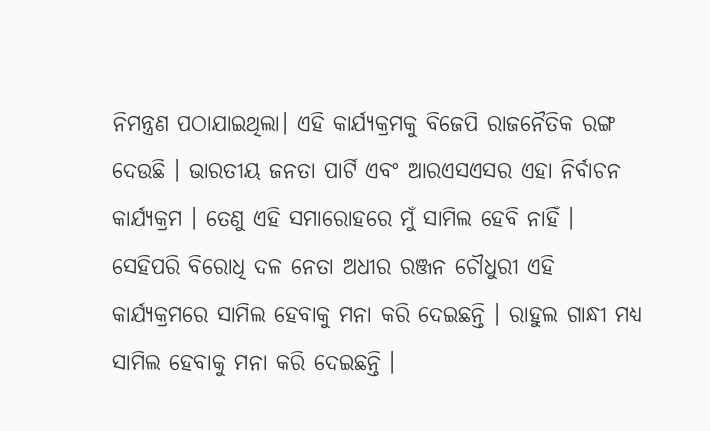ନିମନ୍ତ୍ରଣ ପଠାଯାଇଥିଲା। ଏହି କାର୍ଯ୍ୟକ୍ରମକୁ ବିଜେପି ରାଜନୈତିକ ରଙ୍ଗ ଦେଉଛି । ଭାରତୀୟ ଜନତା ପାର୍ଟି ଏବଂ ଆରଏସଏସର ଏହା ନିର୍ବାଚନ କାର୍ଯ୍ୟକ୍ରମ । ତେଣୁ ଏହି ସମାରୋହରେ ମୁଁ ସାମିଲ ହେବି ନାହିଁ । ସେହିପରି ବିରୋଧି ଦଳ ନେତା ଅଧୀର ରଞ୍ଜନ ଚୌଧୁରୀ ଏହି କାର୍ଯ୍ୟକ୍ରମରେ ସାମିଲ ହେବାକୁ ମନା କରି ଦେଇଛନ୍ତି । ରାହୁଲ ଗାନ୍ଧୀ ମଧ୍ୟ ସାମିଲ ହେବାକୁ ମନା କରି ଦେଇଛନ୍ତି ।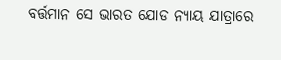ବର୍ତ୍ତମାନ ସେ ଭାରତ ଯୋଡ ନ୍ୟାୟ ଯାତ୍ରାରେ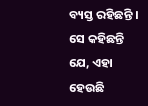ବ୍ୟସ୍ତ ରହିଛନ୍ତି । ସେ କହିଛନ୍ତି ଯେ, ଏହା ହେଉଛି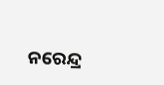ନରେନ୍ଦ୍ର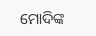ମୋଦିଙ୍କ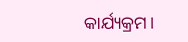କାର୍ଯ୍ୟକ୍ରମ।